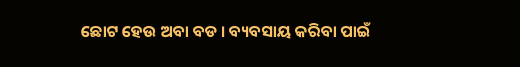ଛୋଟ ହେଉ ଅବା ବଡ । ବ୍ୟବସାୟ କରିବା ପାଇଁ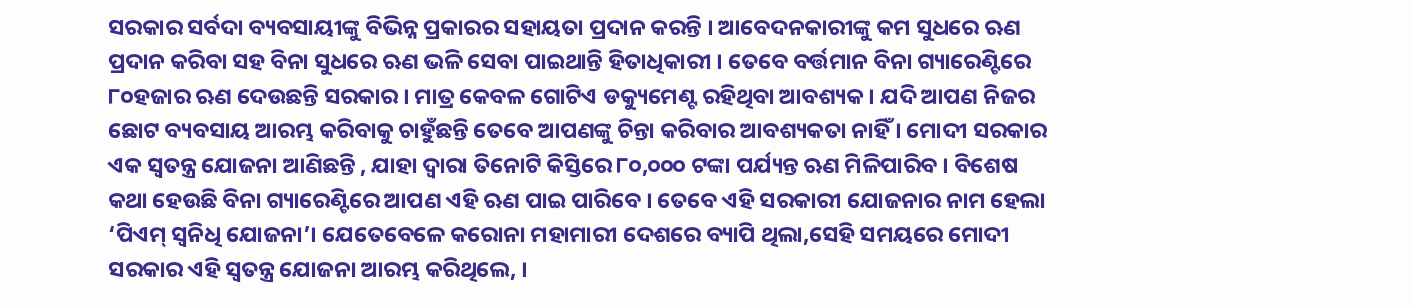ସରକାର ସର୍ବଦା ବ୍ୟବସାୟୀଙ୍କୁ ବିଭିନ୍ନ ପ୍ରକାରର ସହାୟତା ପ୍ରଦାନ କରନ୍ତି । ଆବେଦନକାରୀଙ୍କୁ କମ ସୁଧରେ ଋଣ ପ୍ରଦାନ କରିବା ସହ ବିନା ସୁଧରେ ଋଣ ଭଳି ସେବା ପାଇଥାନ୍ତି ହିତାଧିକାରୀ । ତେବେ ବର୍ତ୍ତମାନ ବିନା ଗ୍ୟାରେଣ୍ଟିରେ ୮୦ହଜାର ଋଣ ଦେଉଛନ୍ତି ସରକାର । ମାତ୍ର କେବଳ ଗୋଟିଏ ଡକ୍ୟୁମେଣ୍ଟ ରହିଥିବା ଆବଶ୍ୟକ । ଯଦି ଆପଣ ନିଜର ଛୋଟ ବ୍ୟବସାୟ ଆରମ୍ଭ କରିବାକୁ ଚାହୁଁଛନ୍ତି ତେବେ ଆପଣଙ୍କୁ ଚିନ୍ତା କରିବାର ଆବଶ୍ୟକତା ନାହିଁ । ମୋଦୀ ସରକାର ଏକ ସ୍ୱତନ୍ତ୍ର ଯୋଜନା ଆଣିଛନ୍ତି , ଯାହା ଦ୍ବାରା ତିନୋଟି କିସ୍ତିରେ ୮୦,୦୦୦ ଟଙ୍କା ପର୍ଯ୍ୟନ୍ତ ଋଣ ମିଳିପାରିବ । ବିଶେଷ କଥା ହେଉଛି ବିନା ଗ୍ୟାରେଣ୍ଟିରେ ଆପଣ ଏହି ଋଣ ପାଇ ପାରିବେ । ତେବେ ଏହି ସରକାରୀ ଯୋଜନାର ନାମ ହେଲା ‘ପିଏମ୍ ସ୍ୱନିଧି ଯୋଜନା’। ଯେତେବେଳେ କରୋନା ମହାମାରୀ ଦେଶରେ ବ୍ୟାପି ଥିଲା,ସେହି ସମୟରେ ମୋଦୀ ସରକାର ଏହି ସ୍ୱତନ୍ତ୍ର ଯୋଜନା ଆରମ୍ଭ କରିଥିଲେ, ।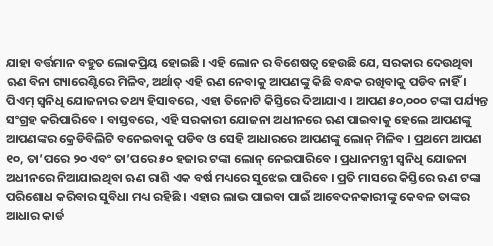ଯାହା ବର୍ତ୍ତମାନ ବହୁତ ଲୋକପ୍ରିୟ ହୋଇଛି । ଏହି ଲୋନ ର ବିଶେଷତ୍ବ ହେଉଛି ଯେ, ସରକାର ଦେଉଥିବା ଋଣ ବିନା ଗ୍ୟାରେଣ୍ଟିରେ ମିଳିବ, ଅର୍ଥାତ୍ ଏହି ଋଣ ନେବାକୁ ଆପଣଙ୍କୁ କିଛି ବନ୍ଧକ ରଖିବାକୁ ପଡିବ ନାହିଁ । ପିଏମ୍ ସ୍ୱନିଧି ଯୋଜନାର ତଥ୍ୟ ହିସାବରେ, ଏହା ତିନୋଟି କିସ୍ତିରେ ଦିଆଯାଏ । ଆପଣ ୫୦,୦୦୦ ଟଙ୍କା ପର୍ଯ୍ୟନ୍ତ ସଂଗ୍ରହ କରିପାରିବେ । ବାସ୍ତବରେ, ଏହି ସରକାରୀ ଯୋଜନା ଅଧୀନରେ ଋଣ ପାଇବାକୁ ହେଲେ ଆପଣଙ୍କୁ ଆପଣଙ୍କର କ୍ରେଡିବିଲିଟି ବନେଇବାକୁ ପଡିବ ଓ ସେହି ଆଧାରରେ ଆପଣଙ୍କୁ ଲୋନ୍ ମିଳିବ । ପ୍ରଥମେ ଆପଣ ୧୦, ତା’ପରେ ୨୦ ଏବଂ ତା’ପରେ ୫୦ ହଜାର ଟଙ୍କା ଲୋନ୍ ନେଇପାରିବେ । ପ୍ରଧାନମନ୍ତ୍ରୀ ସ୍ୱନିଧି ଯୋଜନା ଅଧୀନରେ ନିଆଯାଇଥିବା ଋଣ ରାଶି ଏକ ବର୍ଷ ମଧ୍ୟରେ ସୁଝେଇ ପାରିବେ । ପ୍ରତି ମାସରେ କିସ୍ତିରେ ଋଣ ଟଙ୍କା ପରିଶୋଧ କରିବାର ସୁବିଧା ମଧ୍ୟ ରହିଛି । ଏହାର ଲାଭ ପାଇବା ପାଇଁ ଆବେଦନକାରୀଙ୍କୁ କେବଳ ତାଙ୍କର ଆଧାର କାର୍ଡ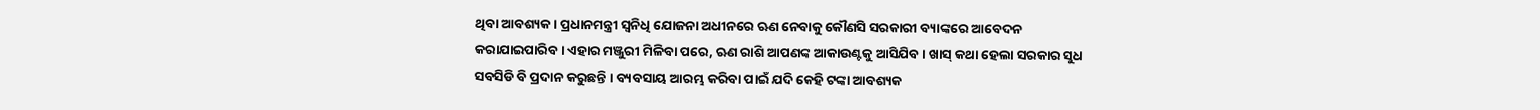ଥିବା ଆବଶ୍ୟକ । ପ୍ରଧାନମନ୍ତ୍ରୀ ସ୍ବନିଧି ଯୋଜନା ଅଧୀନରେ ଋଣ ନେବାକୁ କୌଣସି ସରକାରୀ ବ୍ୟାଙ୍କରେ ଆବେଦନ କରାଯାଇପାରିବ । ଏହାର ମଞ୍ଜୁରୀ ମିଳିବା ପରେ, ଋଣ ରାଶି ଆପଣଙ୍କ ଆକାଉଣ୍ଟକୁ ଆସିଯିବ । ଖାସ୍ କଥା ହେଲା ସରକାର ସୁଧ ସବସିଡି ବି ପ୍ରଦାନ କରୁଛନ୍ତି । ବ୍ୟବସାୟ ଆରମ୍ଭ କରିବା ପାଇଁ ଯଦି କେହି ଟଙ୍କା ଆବଶ୍ୟକ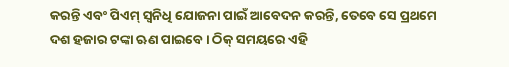କରନ୍ତି ଏବଂ ପିଏମ୍ ସ୍ୱନିଧି ଯୋଜନା ପାଇଁ ଆବେଦନ କରନ୍ତି, ତେବେ ସେ ପ୍ରଥମେ ଦଶ ହଜାର ଟଙ୍କା ଋଣ ପାଇବେ । ଠିକ୍ ସମୟରେ ଏହି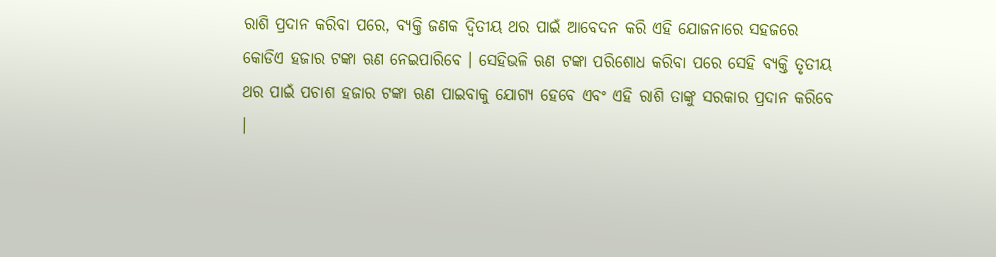ରାଶି ପ୍ରଦାନ କରିବା ପରେ, ବ୍ୟକ୍ତି ଜଣକ ଦ୍ଵିତୀୟ ଥର ପାଇଁ ଆବେଦନ କରି ଏହି ଯୋଜନାରେ ସହଜରେ କୋଡିଏ ହଜାର ଟଙ୍କା ଋଣ ନେଇପାରିବେ । ସେହିଭଳି ଋଣ ଟଙ୍କା ପରିଶୋଧ କରିବା ପରେ ସେହି ବ୍ୟକ୍ତି ତୃତୀୟ ଥର ପାଇଁ ପଚାଶ ହଜାର ଟଙ୍କା ଋଣ ପାଇବାକୁ ଯୋଗ୍ୟ ହେବେ ଏବଂ ଏହି ରାଶି ତାଙ୍କୁ ସରକାର ପ୍ରଦାନ କରିବେ ।